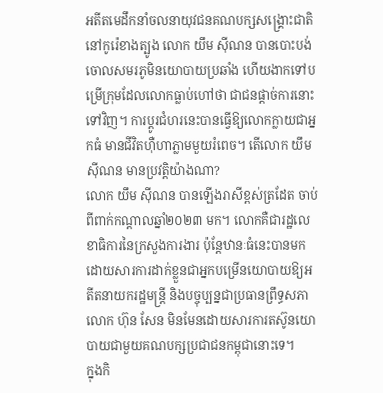អតីតមេដឹកនាំចលនាយុវជនគណបក្សសង្គ្រោះជាតិនៅកូរ៉េខាងត្បូង លោក យឹម ស៊ីណន បានបោះបង់ចោលសមរភូមិនយោបាយប្រឆាំង ហើយងាកទៅបម្រើក្រុមដែលលោកធ្លាប់ហៅថា ជាជនផ្ដាច់ការនោះទៅវិញ។ ការប្ដូរជំហរនេះបានធ្វើឱ្យលោកក្លាយជាអ្នកធំ មានជីវិតហ៊ឺហាភ្លាមមួយរំពេច។ តើលោក យឹម ស៊ីណន មានប្រវត្តិយ៉ាងណា?
លោក យឹម ស៊ីណន បានឡើងរាសីខ្ពស់ត្រដែត ចាប់ពីពាក់កណ្ដាលឆ្នាំ២០២៣ មក។ លោកគឺជារដ្ឋលេខាធិការនៃក្រសួងការងារ ប៉ុន្តែឋានៈធំនេះបានមកដោយសារការដាក់ខ្លួនជាអ្នកបម្រើនយោបាយឱ្យអតីតនាយករដ្ឋមន្ត្រី និងបច្ចុប្បន្នជាប្រធានព្រឹទ្ធសភា លោក ហ៊ុន សែន មិនមែនដោយសារការតស៊ូនយោបាយជាមួយគណបក្សប្រជាជនកម្ពុជានោះទេ។
ក្នុងកិ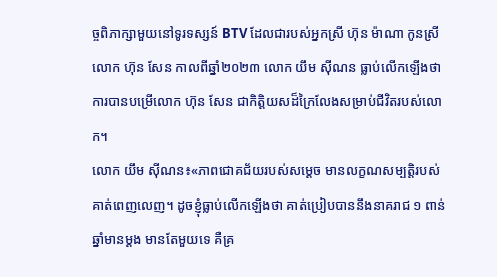ច្ចពិភាក្សាមួយនៅទូរទស្សន៍ BTV ដែលជារបស់អ្នកស្រី ហ៊ុន ម៉ាណា កូនស្រីលោក ហ៊ុន សែន កាលពីឆ្នាំ២០២៣ លោក យឹម ស៊ីណន ធ្លាប់លើកឡើងថា ការបានបម្រើលោក ហ៊ុន សែន ជាកិត្តិយសដ៏ក្រៃលែងសម្រាប់ជីវិតរបស់លោក។
លោក យឹម ស៊ីណន៖«ភាពជោគជ័យរបស់សម្ដេច មានលក្ខណសម្បត្តិរបស់គាត់ពេញលេញ។ ដូចខ្ញុំធ្លាប់លើកឡើងថា គាត់ប្រៀបបាននឹងនាគរាជ ១ ពាន់ឆ្នាំមានម្ដង មានតែមួយទេ គឺគ្រ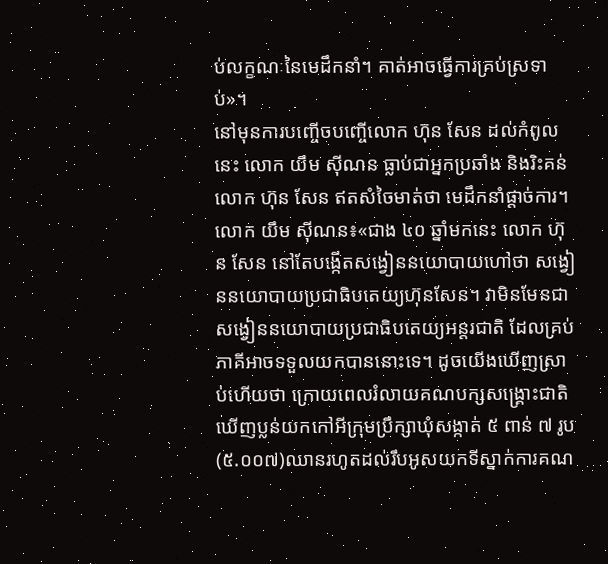ប់លក្ខណៈនៃមេដឹកនាំ។ គាត់អាចធ្វើការគ្រប់ស្រទាប់»។
នៅមុនការបញ្ចើចបញ្ចើលោក ហ៊ុន សែន ដល់កំពូលនេះ លោក យឹម ស៊ីណន ធ្លាប់ជាអ្នកប្រឆាំង និងរិះគន់លោក ហ៊ុន សែន ឥតសំចៃមាត់ថា មេដឹកនាំផ្ដាច់ការ។
លោក យឹម ស៊ីណន៖«ជាង ៤០ ឆ្នាំមកនេះ លោក ហ៊ុន សែន នៅតែបង្កើតសង្វៀននយោបាយហៅថា សង្វៀននយោបាយប្រជាធិបតេយ្យហ៊ុនសែន។ វាមិនមែនជាសង្វៀននយោបាយប្រជាធិបតេយ្យអន្តរជាតិ ដែលគ្រប់ភាគីអាចទទួលយកបាននោះទេ។ ដូចយើងឃើញស្រាប់ហើយថា ក្រោយពេលរំលាយគណបក្សសង្គ្រោះជាតិ ឃើញប្លន់យកកៅអីក្រុមប្រឹក្សាឃុំសង្កាត់ ៥ ពាន់ ៧ រូប(៥.០០៧)ឈានរហូតដល់រឹបអូសយកទីស្នាក់ការគណ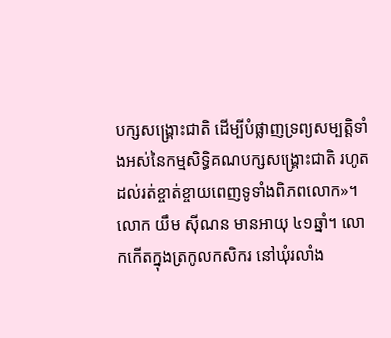បក្សសង្គ្រោះជាតិ ដើម្បីបំផ្លាញទ្រព្យសម្បត្តិទាំងអស់នៃកម្មសិទ្ធិគណបក្សសង្គ្រោះជាតិ រហូតដល់រត់ខ្ចាត់ខ្ចាយពេញទូទាំងពិភពលោក»។
លោក យឹម ស៊ីណន មានអាយុ ៤១ឆ្នាំ។ លោកកើតក្នុងត្រកូលកសិករ នៅឃុំរលាំង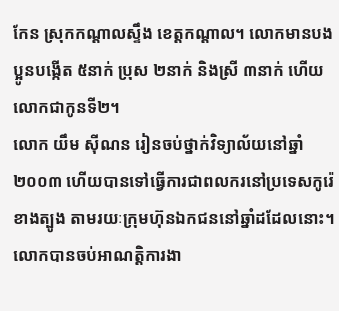កែន ស្រុកកណ្ដាលស្ទឹង ខេត្តកណ្ដាល។ លោកមានបងប្អូនបង្កើត ៥នាក់ ប្រុស ២នាក់ និងស្រី ៣នាក់ ហើយលោកជាកូនទី២។
លោក យឹម ស៊ីណន រៀនចប់ថ្នាក់វិទ្យាល័យនៅឆ្នាំ២០០៣ ហើយបានទៅធ្វើការជាពលករនៅប្រទេសកូរ៉េខាងត្បូង តាមរយៈក្រុមហ៊ុនឯកជននៅឆ្នាំដដែលនោះ។ លោកបានចប់អាណត្តិការងា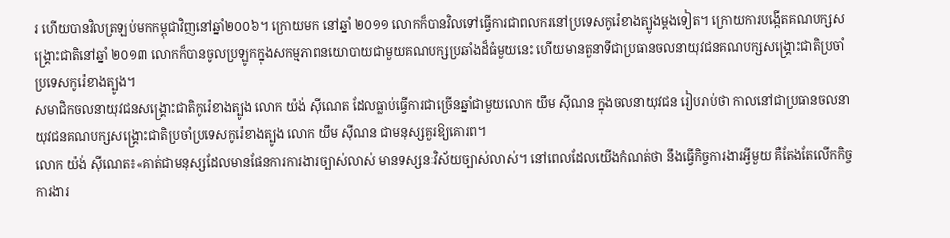រ ហើយបានវិលត្រឡប់មកកម្ពុជាវិញនៅឆ្នាំ២០០៦។ ក្រោយមក នៅឆ្នាំ ២០១១ លោកក៏បានវិលទៅធ្វើការជាពលករនៅប្រទេសកូរ៉េខាងត្បូងម្ដងទៀត។ ក្រោយការបង្កើតគណបក្សសង្គ្រោះជាតិនៅឆ្នាំ ២០១៣ លោកក៏បានចូលប្រឡូកក្នុងសកម្មភាពនយោបាយជាមួយគណបក្សប្រឆាំងដ៏ធំមួយនេះ ហើយមានតួនាទីជាប្រធានចលនាយុវជនគណបក្សសង្គ្រោះជាតិប្រចាំប្រទេសកូរ៉េខាងត្បូង។
សមាជិកចលនាយុវជនសង្គ្រោះជាតិកូរ៉េខាងត្បូង លោក យ៉ង់ ស៊ីណេត ដែលធ្លាប់ធ្វើការជាច្រើនឆ្នាំជាមួយលោក យឹម ស៊ីណន ក្នុងចលនាយុវជន រៀបរាប់ថា កាលនៅជាប្រធានចលនាយុវជនគណបក្សសង្គ្រោះជាតិប្រចាំប្រទេសកូរ៉េខាងត្បូង លោក យឹម ស៊ីណន ជាមនុស្សគួរឱ្យគោរព។
លោក យ៉ង់ ស៊ីណេត៖«គាត់ជាមនុស្សដែលមានផែនការការងារច្បាស់លាស់ មានទស្សនៈវិស័យច្បាស់លាស់។ នៅពេលដែលយើងកំណត់ថា នឹងធ្វើកិច្ចការងារអ្វីមួយ គឺតែងតែលើកកិច្ចការងារ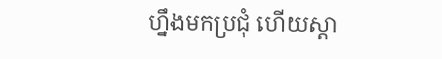ហ្នឹងមកប្រជុំ ហើយស្ដា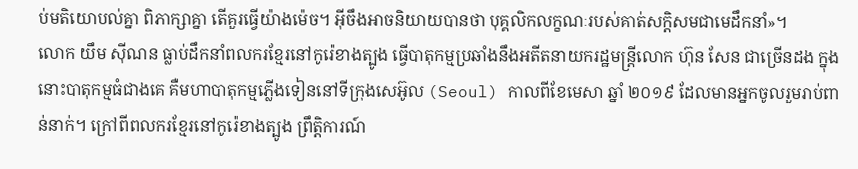ប់មតិយោបល់គ្នា ពិភាក្សាគ្នា តើគួរធ្វើយ៉ាងម៉េច។ អ៊ីចឹងអាចនិយាយបានថា បុគ្គលិកលក្ខណៈរបស់គាត់សក្ដិសមជាមេដឹកនាំ»។
លោក យឹម ស៊ីណន ធ្លាប់ដឹកនាំពលករខ្មែរនៅកូរ៉េខាងត្បូង ធ្វើបាតុកម្មប្រឆាំងនឹងអតីតនាយករដ្ឋមន្ត្រីលោក ហ៊ុន សែន ជាច្រើនដង ក្នុងនោះបាតុកម្មធំជាងគេ គឺមហាបាតុកម្មភ្លើងទៀននៅទីក្រុងសេអ៊ូល (Seoul) កាលពីខែមេសា ឆ្នាំ ២០១៩ ដែលមានអ្នកចូលរួមរាប់ពាន់នាក់។ ក្រៅពីពលករខ្មែរនៅកូរ៉េខាងត្បូង ព្រឹត្តិការណ៍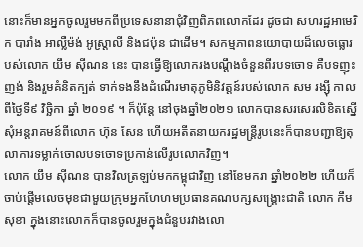នោះក៏មានអ្នកចូលរួមមកពីប្រទេសនានាជុំវិញពិភពលោកដែរ ដូចជា សហរដ្ឋអាមេរិក បារាំង អាល្លឺម៉ង់ អូស្ត្រាលី និងជប៉ុន ជាដើម។ សកម្មភាពនយោបាយដ៏លេចធ្លោរបស់លោក យឹម ស៊ីណន នេះ បានធ្វើឱ្យលោករងបណ្ដឹងចំនួនពីរបទចោទ គឺបទញុះញង់ និងរួមគំនិតក្បត់ ទាក់ទងនឹងដំណើរមាតុភូមិនិវត្តន៍របស់លោក សម រង្ស៊ី កាលពីថ្ងៃទី៩ វិច្ឆិកា ឆ្នាំ ២០១៩ ។ ក៏ប៉ុន្តែ នៅចុងឆ្នាំ២០២១ លោកបានសរសេរលិខិតស្នើសុំអន្តរាគមន៍ពីលោក ហ៊ុន សែន ហើយអតីតនាយករដ្ឋមន្ត្រីរូបនេះក៏បានបញ្ជាឱ្យតុលាការទម្លាក់ចោលបទចោទប្រកាន់លើរូបលោកវិញ។
លោក យឹម ស៊ីណន បានវិលត្រឡប់មកកម្ពុជាវិញ នៅខែមករា ឆ្នាំ២០២២ ហើយក៏ចាប់ផ្ដើមលេចមុខជាមួយក្រុមអ្នកហែហមប្រធានគណបក្សសង្គ្រោះជាតិ លោក កឹម សុខា ក្នុងនោះលោកក៏បានចូលរួមក្នុងជំនួបរវាងលោ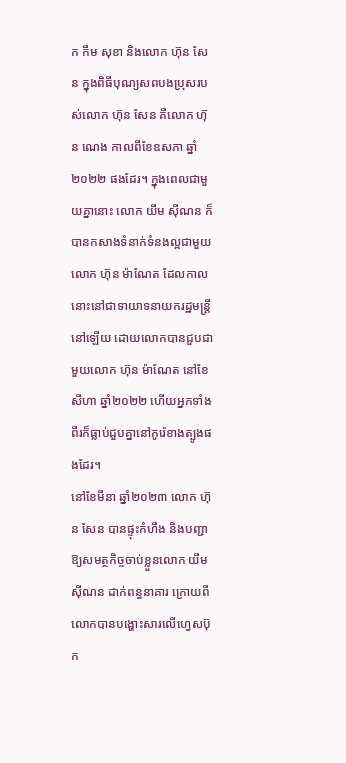ក កឹម សុខា និងលោក ហ៊ុន សែន ក្នុងពិធីបុណ្យសពបងប្រុសរបស់លោក ហ៊ុន សែន គឺលោក ហ៊ុន ណេង កាលពីខែឧសភា ឆ្នាំ២០២២ ផងដែរ។ ក្នុងពេលជាមួយគ្នានោះ លោក យឹម ស៊ីណន ក៏បានកសាងទំនាក់ទំនងល្អជាមួយលោក ហ៊ុន ម៉ាណែត ដែលកាលនោះនៅជាទាយាទនាយករដ្ឋមន្ត្រីនៅឡើយ ដោយលោកបានជួបជាមួយលោក ហ៊ុន ម៉ាណែត នៅខែ សីហា ឆ្នាំ២០២២ ហើយអ្នកទាំងពីរក៏ធ្លាប់ជួបគ្នានៅកូរ៉េខាងត្បូងផងដែរ។
នៅខែមីនា ឆ្នាំ២០២៣ លោក ហ៊ុន សែន បានផ្ទុះកំហឹង និងបញ្ជាឱ្យសមត្ថកិច្ចចាប់ខ្លួនលោក យឹម ស៊ីណន ដាក់ពន្ធនាគារ ក្រោយពីលោកបានបង្ហោះសារលើហ្វេសប៊ុក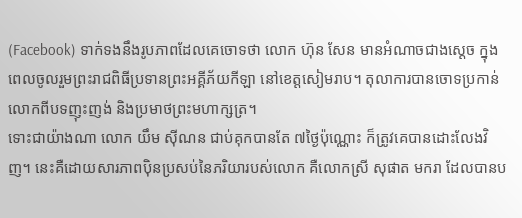(Facebook) ទាក់ទងនឹងរូបភាពដែលគេចោទថា លោក ហ៊ុន សែន មានអំណាចជាងស្ដេច ក្នុងពេលចូលរួមព្រះរាជពិធីប្រទានព្រះអគ្គីភ័យកីឡា នៅខេត្តសៀមរាប។ តុលាការបានចោទប្រកាន់លោកពីបទញុះញង់ និងប្រមាថព្រះមហាក្សត្រ។
ទោះជាយ៉ាងណា លោក យឹម ស៊ីណន ជាប់គុកបានតែ ៧ថ្ងៃប៉ុណ្ណោះ ក៏ត្រូវគេបានដោះលែងវិញ។ នេះគឺដោយសារភាពប៉ិនប្រសប់នៃភរិយារបស់លោក គឺលោកស្រី សុផាត មករា ដែលបានប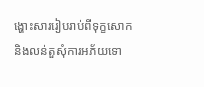ង្ហោះសាររៀបរាប់ពីទុក្ខសោក និងលន់តួសុំការអភ័យទោ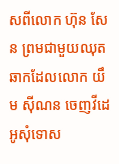សពីលោក ហ៊ុន សែន ព្រមជាមួយឈុតឆាកដែលលោក យឹម ស៊ីណន ចេញវីដេអូសុំទោស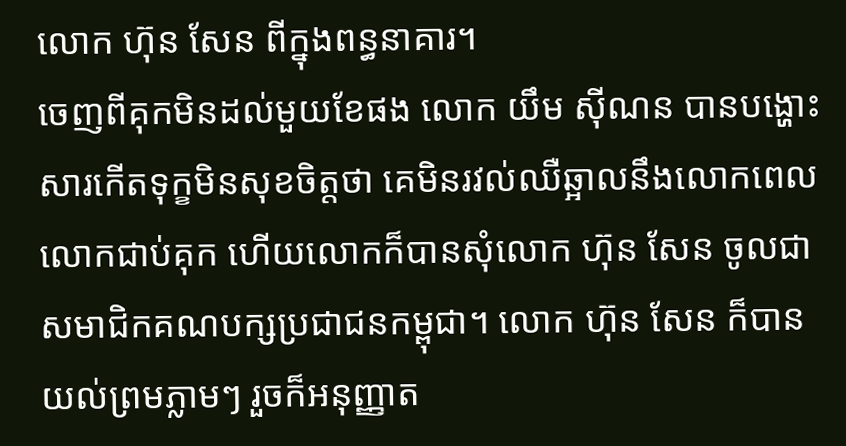លោក ហ៊ុន សែន ពីក្នុងពន្ធនាគារ។
ចេញពីគុកមិនដល់មួយខែផង លោក យឹម ស៊ីណន បានបង្ហោះសារកើតទុក្ខមិនសុខចិត្តថា គេមិនរវល់ឈឺឆ្អាលនឹងលោកពេលលោកជាប់គុក ហើយលោកក៏បានសុំលោក ហ៊ុន សែន ចូលជាសមាជិកគណបក្សប្រជាជនកម្ពុជា។ លោក ហ៊ុន សែន ក៏បានយល់ព្រមភ្លាមៗ រួចក៏អនុញ្ញាត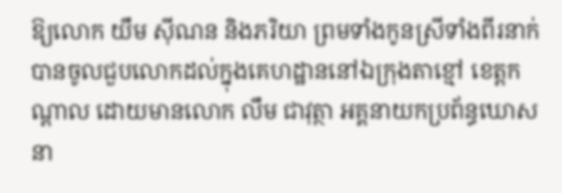ឱ្យលោក យឹម ស៊ីណន និងភរិយា ព្រមទាំងកូនស្រីទាំងពីរនាក់ បានចូលជួបលោកដល់ក្នុងគេហដ្ឋាននៅឯក្រុងតាខ្មៅ ខេត្តកណ្ដាល ដោយមានលោក លឹម ជាវុត្ថា អគ្គនាយកប្រព័ន្ធឃោសនា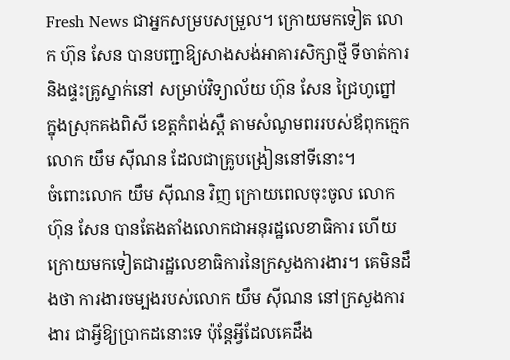Fresh News ជាអ្នកសម្របសម្រួល។ ក្រោយមកទៀត លោក ហ៊ុន សែន បានបញ្ជាឱ្យសាងសង់អាគារសិក្សាថ្មី ទីចាត់ការ និងផ្ទះគ្រូស្នាក់នៅ សម្រាប់វិទ្យាល័យ ហ៊ុន សែន ជ្រៃហូព្នៅ ក្នុងស្រុកគងពិសី ខេត្តកំពង់ស្ពឺ តាមសំណូមពររបស់ឪពុកក្មេកលោក យឹម ស៊ីណន ដែលជាគ្រូបង្រៀននៅទីនោះ។
ចំពោះលោក យឹម ស៊ីណន វិញ ក្រោយពេលចុះចូល លោក ហ៊ុន សែន បានតែងតាំងលោកជាអនុរដ្ឋលេខាធិការ ហើយក្រោយមកទៀតជារដ្ឋលេខាធិការនៃក្រសួងការងារ។ គេមិនដឹងថា ការងារចម្បងរបស់លោក យឹម ស៊ីណន នៅក្រសួងការងារ ជាអ្វីឱ្យប្រាកដនោះទេ ប៉ុន្តែអ្វីដែលគេដឹង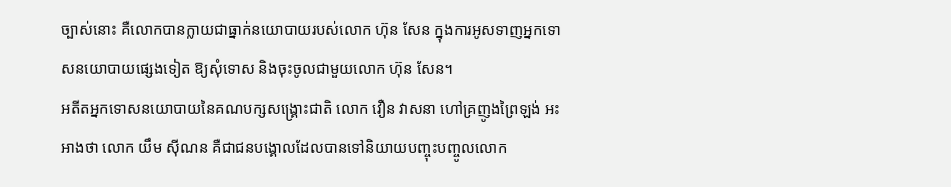ច្បាស់នោះ គឺលោកបានក្លាយជាធ្នាក់នយោបាយរបស់លោក ហ៊ុន សែន ក្នុងការអូសទាញអ្នកទោសនយោបាយផ្សេងទៀត ឱ្យសុំទោស និងចុះចូលជាមួយលោក ហ៊ុន សែន។
អតីតអ្នកទោសនយោបាយនៃគណបក្សសង្គ្រោះជាតិ លោក វឿន វាសនា ហៅគ្រញូងព្រៃឡង់ អះអាងថា លោក យឹម ស៊ីណន គឺជាជនបង្គោលដែលបានទៅនិយាយបញ្ចុះបញ្ចូលលោក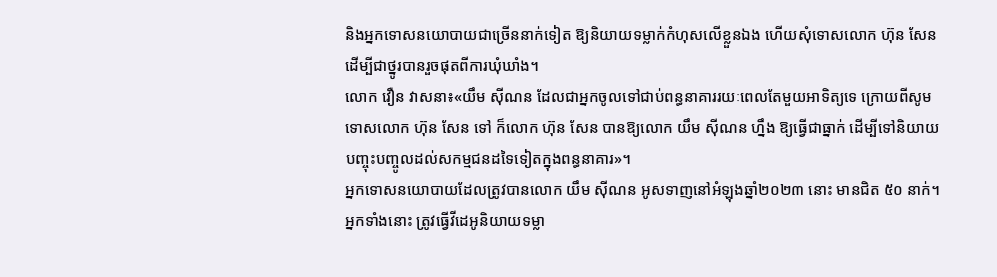និងអ្នកទោសនយោបាយជាច្រើននាក់ទៀត ឱ្យនិយាយទម្លាក់កំហុសលើខ្លួនឯង ហើយសុំទោសលោក ហ៊ុន សែន ដើម្បីជាថ្នូរបានរួចផុតពីការឃុំឃាំង។
លោក វឿន វាសនា៖«យឹម ស៊ីណន ដែលជាអ្នកចូលទៅជាប់ពន្ធនាគាររយៈពេលតែមួយអាទិត្យទេ ក្រោយពីសូមទោសលោក ហ៊ុន សែន ទៅ ក៏លោក ហ៊ុន សែន បានឱ្យលោក យឹម ស៊ីណន ហ្នឹង ឱ្យធ្វើជាធ្នាក់ ដើម្បីទៅនិយាយបញ្ចុះបញ្ចូលដល់សកម្មជនដទៃទៀតក្នុងពន្ធនាគារ»។
អ្នកទោសនយោបាយដែលត្រូវបានលោក យឹម ស៊ីណន អូសទាញនៅអំឡុងឆ្នាំ២០២៣ នោះ មានជិត ៥០ នាក់។ អ្នកទាំងនោះ ត្រូវធ្វើវីដេអូនិយាយទម្លា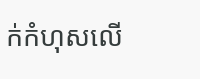ក់កំហុសលើ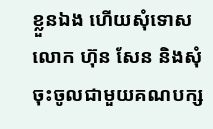ខ្លួនឯង ហើយសុំទោសលោក ហ៊ុន សែន និងសុំចុះចូលជាមួយគណបក្ស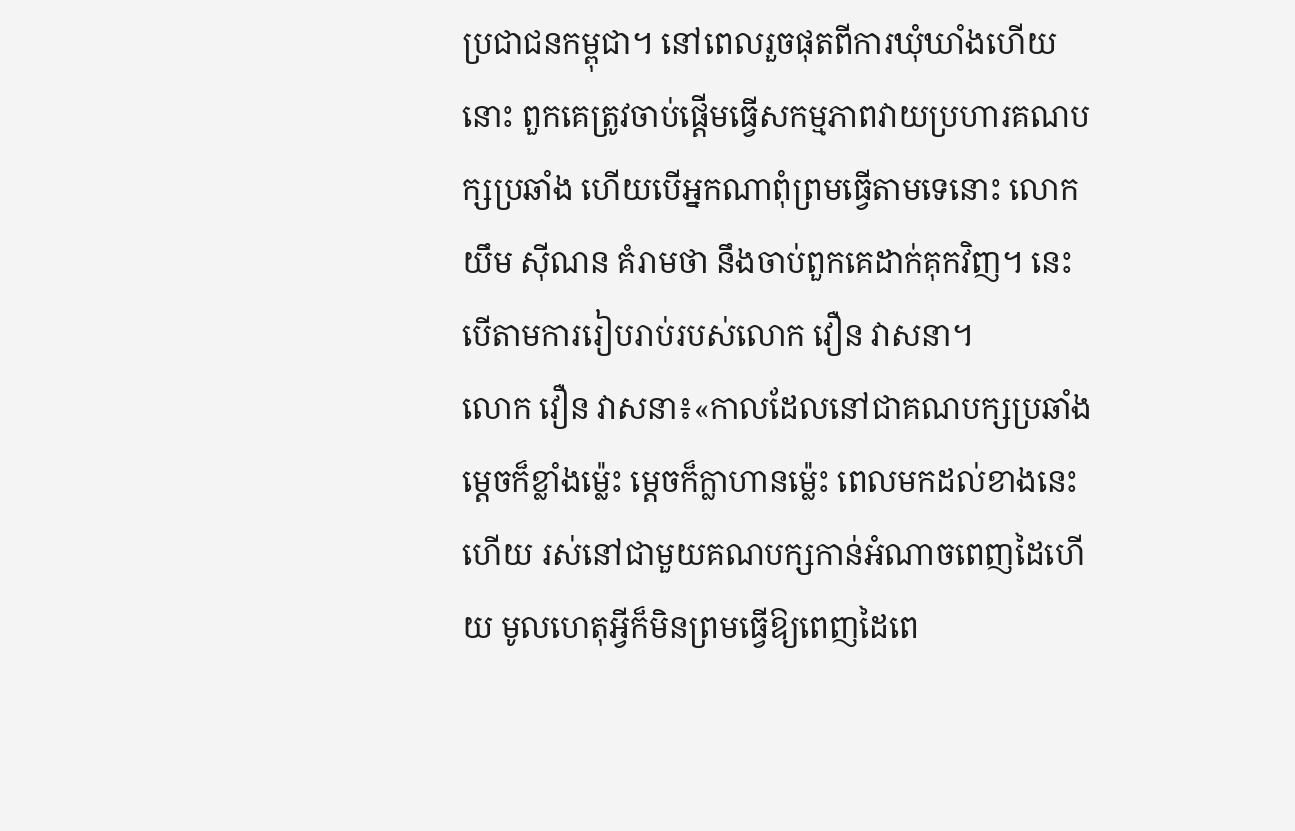ប្រជាជនកម្ពុជា។ នៅពេលរួចផុតពីការឃុំឃាំងហើយនោះ ពួកគេត្រូវចាប់ផ្ដើមធ្វើសកម្មភាពវាយប្រហារគណបក្សប្រឆាំង ហើយបើអ្នកណាពុំព្រមធ្វើតាមទេនោះ លោក យឹម ស៊ីណន គំរាមថា នឹងចាប់ពួកគេដាក់គុកវិញ។ នេះបើតាមការរៀបរាប់របស់លោក វឿន វាសនា។
លោក វឿន វាសនា៖«កាលដែលនៅជាគណបក្សប្រឆាំង ម្ដេចក៏ខ្លាំងម្ល៉េះ ម្ដេចក៏ក្លាហានម្ល៉េះ ពេលមកដល់ខាងនេះហើយ រស់នៅជាមួយគណបក្សកាន់អំណាចពេញដៃហើយ មូលហេតុអ្វីក៏មិនព្រមធ្វើឱ្យពេញដៃពេ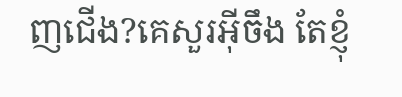ញជើង?គេសួរអ៊ីចឹង តែខ្ញុំ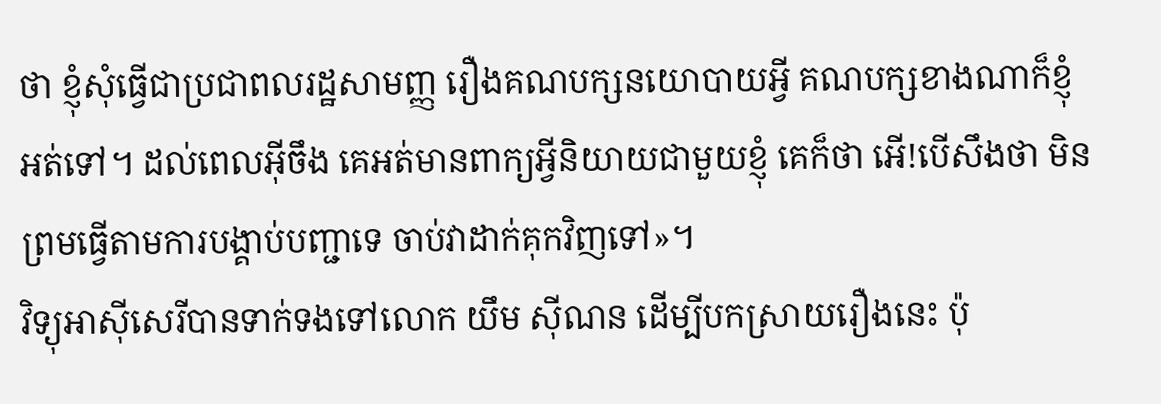ថា ខ្ញុំសុំធ្វើជាប្រជាពលរដ្ឋសាមញ្ញ រឿងគណបក្សនយោបាយអ្វី គណបក្សខាងណាក៏ខ្ញុំអត់ទៅ។ ដល់ពេលអ៊ីចឹង គេអត់មានពាក្យអ្វីនិយាយជាមួយខ្ញុំ គេក៏ថា អើ!បើសឹងថា មិនព្រមធ្វើតាមការបង្គាប់បញ្ជាទេ ចាប់វាដាក់គុកវិញទៅ»។
វិទ្យុអាស៊ីសេរីបានទាក់ទងទៅលោក យឹម ស៊ីណន ដើម្បីបកស្រាយរឿងនេះ ប៉ុ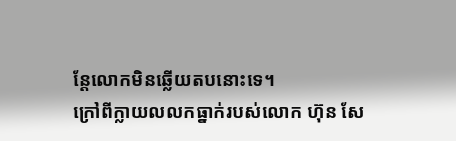ន្តែលោកមិនឆ្លើយតបនោះទេ។
ក្រៅពីក្លាយលលកធ្នាក់របស់លោក ហ៊ុន សែ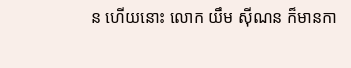ន ហើយនោះ លោក យឹម ស៊ីណន ក៏មានកា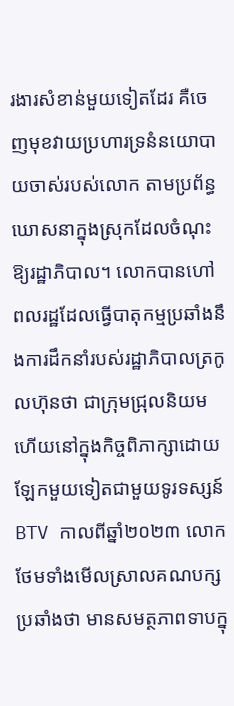រងារសំខាន់មួយទៀតដែរ គឺចេញមុខវាយប្រហារទ្រនំនយោបាយចាស់របស់លោក តាមប្រព័ន្ធឃោសនាក្នុងស្រុកដែលចំណុះឱ្យរដ្ឋាភិបាល។ លោកបានហៅពលរដ្ឋដែលធ្វើបាតុកម្មប្រឆាំងនឹងការដឹកនាំរបស់រដ្ឋាភិបាលត្រកូលហ៊ុនថា ជាក្រុមជ្រុលនិយម ហើយនៅក្នុងកិច្ចពិភាក្សាដោយឡែកមួយទៀតជាមួយទូរទស្សន៍ BTV កាលពីឆ្នាំ២០២៣ លោកថែមទាំងមើលស្រាលគណបក្សប្រឆាំងថា មានសមត្ថភាពទាបក្នុ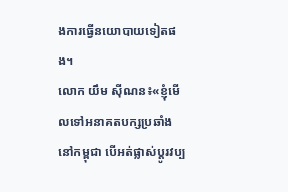ងការធ្វើនយោបាយទៀតផង។
លោក យឹម ស៊ីណន៖«ខ្ញុំមើលទៅអនាគតបក្សប្រឆាំងនៅកម្ពុជា បើអត់ផ្លាស់ប្ដូរវប្ប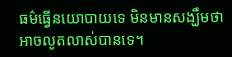ធម៌ធ្វើនយោបាយទេ មិនមានសង្ឃឹមថា អាចលូតលាស់បានទេ។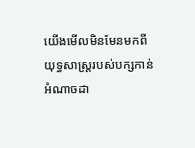យើងមើលមិនមែនមកពីយុទ្ធសាស្ត្ររបស់បក្សកាន់អំណាចដា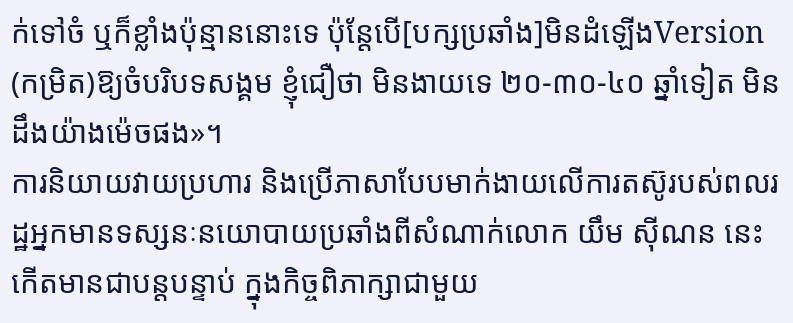ក់ទៅចំ ឬក៏ខ្លាំងប៉ុន្មាននោះទេ ប៉ុន្តែបើ[បក្សប្រឆាំង]មិនដំឡើងVersion (កម្រិត)ឱ្យចំបរិបទសង្គម ខ្ញុំជឿថា មិនងាយទេ ២០-៣០-៤០ ឆ្នាំទៀត មិនដឹងយ៉ាងម៉េចផង»។
ការនិយាយវាយប្រហារ និងប្រើភាសាបែបមាក់ងាយលើការតស៊ូរបស់ពលរដ្ឋអ្នកមានទស្សនៈនយោបាយប្រឆាំងពីសំណាក់លោក យឹម ស៊ីណន នេះ កើតមានជាបន្តបន្ទាប់ ក្នុងកិច្ចពិភាក្សាជាមួយ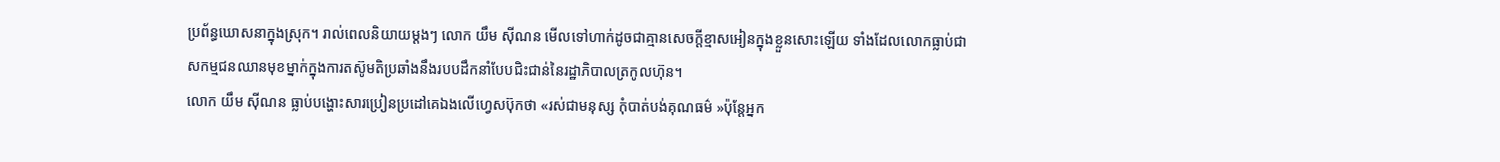ប្រព័ន្ធឃោសនាក្នុងស្រុក។ រាល់ពេលនិយាយម្ដងៗ លោក យឹម ស៊ីណន មើលទៅហាក់ដូចជាគ្មានសេចក្ដីខ្មាសអៀនក្នុងខ្លួនសោះឡើយ ទាំងដែលលោកធ្លាប់ជាសកម្មជនឈានមុខម្នាក់ក្នុងការតស៊ូមតិប្រឆាំងនឹងរបបដឹកនាំបែបជិះជាន់នៃរដ្ឋាភិបាលត្រកូលហ៊ុន។
លោក យឹម ស៊ីណន ធ្លាប់បង្ហោះសារប្រៀនប្រដៅគេឯងលើហ្វេសប៊ុកថា «រស់ជាមនុស្ស កុំបាត់បង់គុណធម៌ »ប៉ុន្តែអ្នក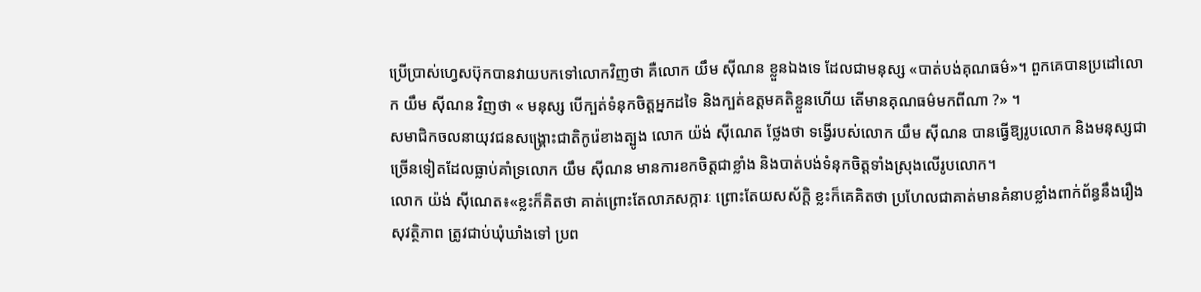ប្រើប្រាស់ហ្វេសប៊ុកបានវាយបកទៅលោកវិញថា គឺលោក យឹម ស៊ីណន ខ្លួនឯងទេ ដែលជាមនុស្ស «បាត់បង់គុណធម៌»។ ពួកគេបានប្រដៅលោក យឹម ស៊ីណន វិញថា « មនុស្ស បើក្បត់ទំនុកចិត្តអ្នកដទៃ និងក្បត់ឧត្តមគតិខ្លួនហើយ តើមានគុណធម៌មកពីណា ?» ។
សមាជិកចលនាយុវជនសង្គ្រោះជាតិកូរ៉េខាងត្បូង លោក យ៉ង់ ស៊ីណេត ថ្លែងថា ទង្វើរបស់លោក យឹម ស៊ីណន បានធ្វើឱ្យរូបលោក និងមនុស្សជាច្រើនទៀតដែលធ្លាប់គាំទ្រលោក យឹម ស៊ីណន មានការខកចិត្តជាខ្លាំង និងបាត់បង់ទំនុកចិត្តទាំងស្រុងលើរូបលោក។
លោក យ៉ង់ ស៊ីណេត៖«ខ្លះក៏គិតថា គាត់ព្រោះតែលាភសក្ការៈ ព្រោះតែយសស័ក្ដិ ខ្លះក៏គេគិតថា ប្រហែលជាគាត់មានគំនាបខ្លាំងពាក់ព័ន្ធនឹងរឿងសុវត្ថិភាព ត្រូវជាប់ឃុំឃាំងទៅ ប្រព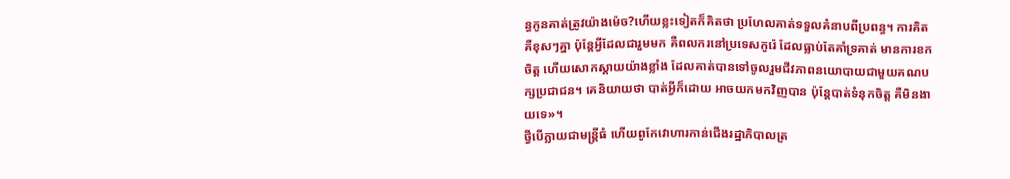ន្ធកូនគាត់ត្រូវយ៉ាងម៉េច?ហើយខ្លះទៀតក៏គិតថា ប្រហែលគាត់ទទួលគំនាបពីប្រពន្ធ។ ការគិត គឺខុសៗគ្នា ប៉ុន្តែអ្វីដែលជារួមមក គឺពលករនៅប្រទេសកូរ៉េ ដែលធ្លាប់តែគាំទ្រគាត់ មានការខកចិត្ត ហើយសោកស្ដាយយ៉ាងខ្លាំង ដែលគាត់បានទៅចូលរួមជីវភាពនយោបាយជាមួយគណបក្សប្រជាជន។ គេនិយាយថា បាត់អ្វីក៏ដោយ អាចយកមកវិញបាន ប៉ុន្តែបាត់ទំនុកចិត្ត គឺមិនងាយទេ»។
ថ្វីបើក្លាយជាមន្ត្រីធំ ហើយពូកែវោហារកាន់ជើងរដ្ឋាភិបាលត្រ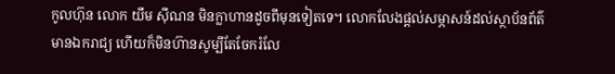កូលហ៊ុន លោក យឹម ស៊ីណន មិនក្លាហានដូចពីមុនទៀតទេ។ លោកលែងផ្ដល់សម្ភាសន៍ដល់ស្ថាប័នព័ត៌មានឯករាជ្យ ហើយក៏មិនហ៊ានសូម្បីតែចែករំលែ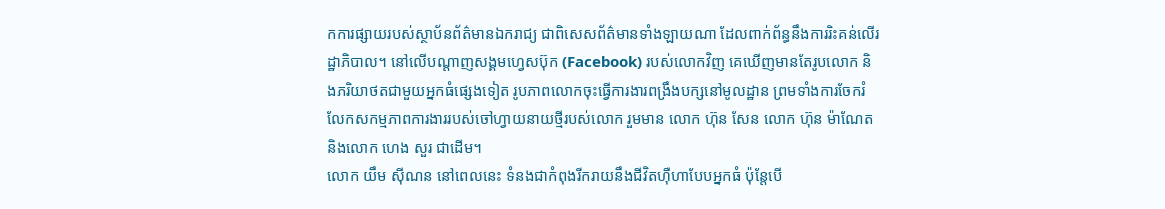កការផ្សាយរបស់ស្ថាប័នព័ត៌មានឯករាជ្យ ជាពិសេសព័ត៌មានទាំងឡាយណា ដែលពាក់ព័ន្ធនឹងការរិះគន់លើរដ្ឋាភិបាល។ នៅលើបណ្ដាញសង្គមហ្វេសប៊ុក (Facebook) របស់លោកវិញ គេឃើញមានតែរូបលោក និងភរិយាថតជាមួយអ្នកធំផ្សេងទៀត រូបភាពលោកចុះធ្វើការងារពង្រឹងបក្សនៅមូលដ្ឋាន ព្រមទាំងការចែករំលែកសកម្មភាពការងាររបស់ចៅហ្វាយនាយថ្មីរបស់លោក រួមមាន លោក ហ៊ុន សែន លោក ហ៊ុន ម៉ាណែត និងលោក ហេង សួរ ជាដើម។
លោក យឹម ស៊ីណន នៅពេលនេះ ទំនងជាកំពុងរីករាយនឹងជីវិតហ៊ឺហាបែបអ្នកធំ ប៉ុន្តែបើ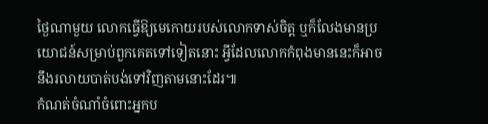ថ្ងៃណាមួយ លោកធ្វើឱ្យមេកោយរបស់លោកទាស់ចិត្ត ឬក៏លែងមានប្រយោជន៍សម្រាប់ពួកគេតទៅទៀតនោះ អ្វីដែលលោកកំពុងមាននេះក៏អាចនឹងរលាយបាត់បង់ទៅវិញតាមនោះដែរ៕
កំណត់ចំណាំចំពោះអ្នកប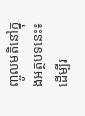ញ្ចូលមតិនៅក្នុងអត្ថបទនេះ៖ ដើម្បីរ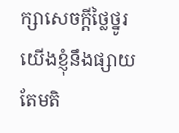ក្សាសេចក្ដីថ្លៃថ្នូរ យើងខ្ញុំនឹងផ្សាយតែមតិ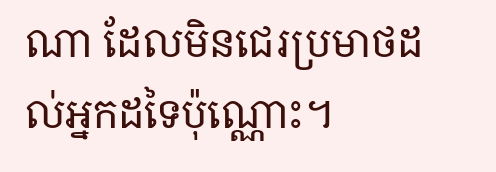ណា ដែលមិនជេរប្រមាថដល់អ្នកដទៃប៉ុណ្ណោះ។